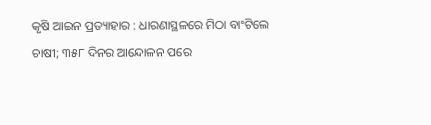କୃଷି ଆଇନ ପ୍ରତ୍ୟାହାର : ଧାରଣାସ୍ଥଳରେ ମିଠା ବାଂଟିଲେ ଚାଷୀ; ୩୫୮ ଦିନର ଆନ୍ଦୋଳନ ପରେ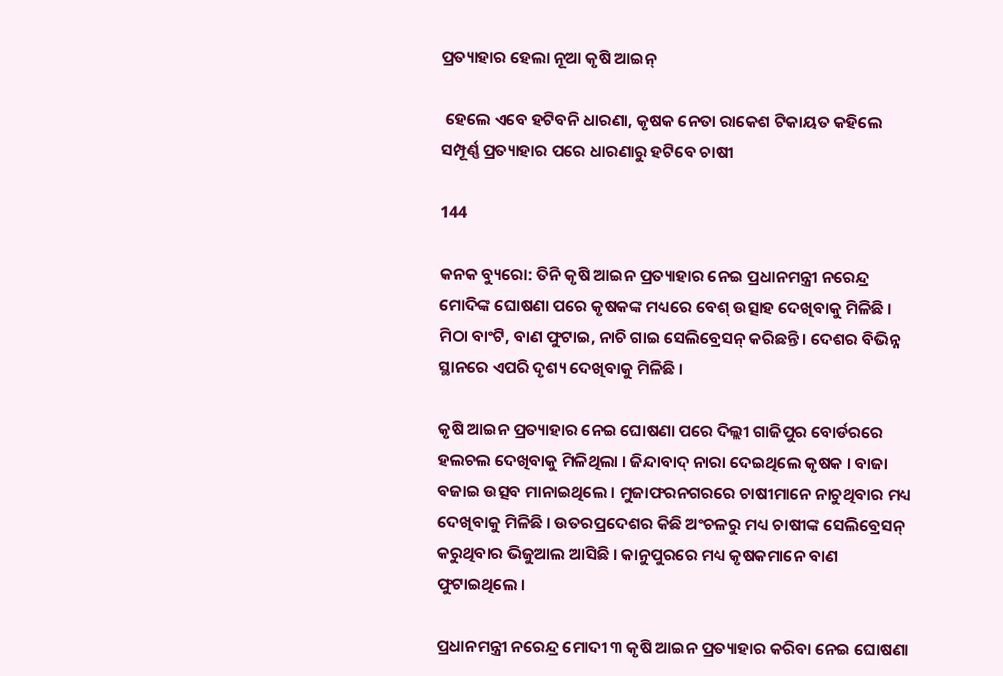ପ୍ରତ୍ୟାହାର ହେଲା ନୂଆ କୃଷି ଆଇନ୍

 ହେଲେ ଏବେ ହଟିବନି ଧାରଣା, କୃଷକ ନେତା ରାକେଶ ଟିକାୟତ କହିଲେ ସମ୍ପୂର୍ଣ୍ଣ ପ୍ରତ୍ୟାହାର ପରେ ଧାରଣାରୁ ହଟିବେ ଚାଷୀ

144

କନକ ବ୍ୟୁରୋ: ତିନି କୃଷି ଆଇନ ପ୍ରତ୍ୟାହାର ନେଇ ପ୍ରଧାନମନ୍ତ୍ରୀ ନରେନ୍ଦ୍ର ମୋଦିଙ୍କ ଘୋଷଣା ପରେ କୃଷକଙ୍କ ମଧ୍ୟରେ ବେଶ୍ ଉତ୍ସାହ ଦେଖିବାକୁ ମିଳିଛି । ମିଠା ବାଂଟି, ବାଣ ଫୁଟାଇ, ନାଚି ଗାଇ ସେଲିବ୍ରେସନ୍ କରିଛନ୍ତି । ଦେଶର ବିଭିନ୍ନ ସ୍ଥାନରେ ଏପରି ଦୃଶ୍ୟ ଦେଖିବାକୁ ମିଳିଛି ।

କୃଷି ଆଇନ ପ୍ରତ୍ୟାହାର ନେଇ ଘୋଷଣା ପରେ ଦିଲ୍ଲୀ ଗାଜିପୁର ବୋର୍ଡରରେ ହଲଚଲ ଦେଖିବାକୁ ମିଳିଥିଲା । ଜିନ୍ଦାବାଦ୍ ନାରା ଦେଇଥିଲେ କୃଷକ । ବାଜା ବଜାଇ ଉତ୍ସବ ମାନାଇଥିଲେ । ମୁଜାଫରନଗରରେ ଚାଷୀମାନେ ନାଚୁଥିବାର ମଧ୍ୟ ଦେଖିବାକୁ ମିଳିଛି । ଉତରପ୍ରଦେଶର କିଛି ଅଂଚଳରୁ ମଧ୍ୟ ଚାଷୀଙ୍କ ସେଲିବ୍ରେସନ୍ କରୁଥିବାର ଭିଜୁଆଲ ଆସିଛି । କାନୁପୁରରେ ମଧ୍ୟ କୃଷକମାନେ ବାଣ ଫୁଟାଇଥିଲେ ।

ପ୍ରଧାନମନ୍ତ୍ରୀ ନରେନ୍ଦ୍ର ମୋଦୀ ୩ କୃଷି ଆଇନ ପ୍ରତ୍ୟାହାର କରିବା ନେଇ ଘୋଷଣା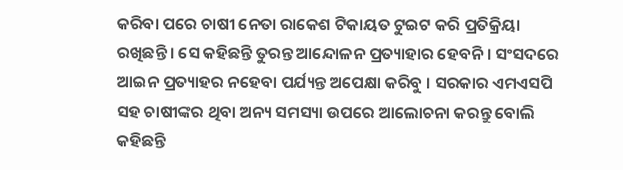କରିବା ପରେ ଚାଷୀ ନେତା ରାକେଶ ଟିକାୟତ ଟୁଇଟ କରି ପ୍ରତିକ୍ରିୟା ରଖିଛନ୍ତି । ସେ କହିଛନ୍ତି ତୁରନ୍ତ ଆନ୍ଦୋଳନ ପ୍ରତ୍ୟାହାର ହେବନି । ସଂସଦରେ ଆଇନ ପ୍ରତ୍ୟାହର ନହେବା ପର୍ଯ୍ୟନ୍ତ ଅପେକ୍ଷା କରିବୁ । ସରକାର ଏମଏସପି ସହ ଚାଷୀଙ୍କର ଥିବା ଅନ୍ୟ ସମସ୍ୟା ଉପରେ ଆଲୋଚନା କରନ୍ତୁ ବୋଲି କହିଛନ୍ତି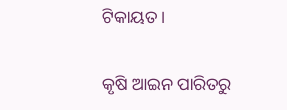ଟିକାୟତ ।

କୃଷି ଆଇନ ପାରିତରୁ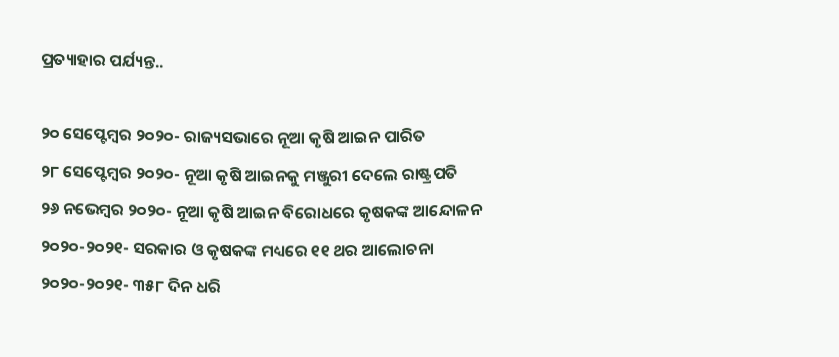ପ୍ରତ୍ୟାହାର ପର୍ଯ୍ୟନ୍ତ..

୨୦ ସେପ୍ଟେମ୍ବର ୨୦୨୦- ରାଜ୍ୟସଭାରେ ନୂଆ କୃଷି ଆଇନ ପାରିତ
୨୮ ସେପ୍ଟେମ୍ବର ୨୦୨୦- ନୂଆ କୃଷି ଆଇନକୁ ମଞ୍ଜୁରୀ ଦେଲେ ରାଷ୍ଟ୍ରପତି
୨୬ ନଭେମ୍ବର ୨୦୨୦- ନୂଆ କୃଷି ଆଇନ ବିରୋଧରେ କୃଷକଙ୍କ ଆନ୍ଦୋଳନ
୨୦୨୦-୨୦୨୧- ସରକାର ଓ କୃଷକଙ୍କ ମଧ୍ୟରେ ୧୧ ଥର ଆଲୋଚନା
୨୦୨୦-୨୦୨୧- ୩୫୮ ଦିନ ଧରି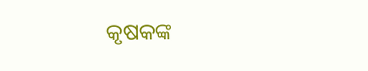କୃଷକଙ୍କ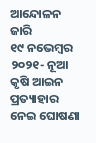ଆନ୍ଦୋଳନ ଜାରି
୧୯ ନଭେମ୍ବର ୨୦୨୧- ନୂଆ କୃଷି ଆଇନ ପ୍ରତ୍ୟାହାର ନେଇ ଘୋଷଣା